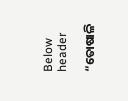Below header

“ତୋଷାଳି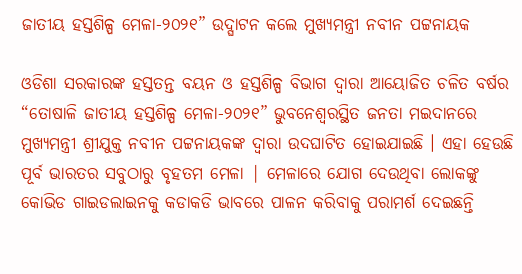ଜାତୀୟ ହସ୍ତଶିଳ୍ପ ମେଳା-୨୦୨୧” ଉଦ୍ଘାଟନ କଲେ ମୁଖ୍ୟମନ୍ତ୍ରୀ ନବୀନ ପଟ୍ଟନାୟକ

ଓଡିଶା ସରକାରଙ୍କ ହସ୍ତତନ୍ତ ବୟନ ଓ ହସ୍ତଶିଳ୍ପ ବିଭାଗ ଦ୍ୱାରା ଆୟୋଜିତ ଚଳିତ ବର୍ଷର “ତୋଷାଳି ଜାତୀୟ ହସ୍ତଶିଳ୍ପ ମେଳା-୨୦୨୧” ଭୁବନେଶ୍ୱରସ୍ଥିତ ଜନତା ମଇଦାନରେ ମୁଖ୍ୟମନ୍ତ୍ରୀ ଶ୍ରୀଯୁକ୍ତ ନବୀନ ପଟ୍ଟନାୟକଙ୍କ ଦ୍ବାରା ଉଦଘାଟିତ ହୋଇଯାଇଛି । ଏହା ହେଉଛି ପୂର୍ବ ଭାରତର ସବୁଠାରୁ ବୃହତମ ମେଳା | ମେଳାରେ ଯୋଗ ଦେଉଥିବା ଲୋକଙ୍କୁ କୋଭିଡ ଗାଇଡଲାଇନକୁ କଡାକଡି ଭାବରେ ପାଳନ କରିବାକୁ ପରାମର୍ଶ ଦେଇଛନ୍ତି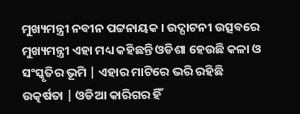ମୁଖ୍ୟମନ୍ତ୍ରୀ ନବୀନ ପଟ୍ଟନାୟକ । ଉଦ୍ଘାଟନୀ ଉତ୍ସବରେ ମୁଖ୍ୟମନ୍ତ୍ରୀ ଏହା ମଧ୍ୟ କହିଛନ୍ତି ଓଡିଶା ହେଉଛି କଳା ଓ ସଂସ୍କୃତିର ଭୂମି | ଏହାର ମାଟିରେ ଭରି ରହିଛି ଉତ୍କର୍ଷତା | ଓଡିଆ କାରିଗର ହିଁ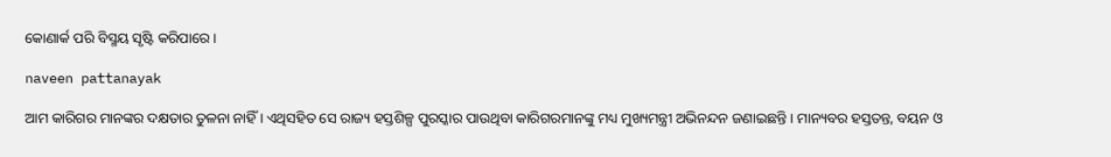କୋଣାର୍କ ପରି ବିସ୍ମୟ ସୃଷ୍ଟି କରିପାରେ ।

naveen pattanayak

ଆମ କାରିଗର ମାନଙ୍କର ଦକ୍ଷତାର ତୁଳନା ନାହିଁ । ଏଥିସହିତ ସେ ରାଜ୍ୟ ହସ୍ତଶିଳ୍ପ ପୁରସ୍କାର ପାଉଥିବା କାରିଗରମାନଙ୍କୁ ମଧ୍ୟ ମୁଖ୍ୟମନ୍ତ୍ରୀ ଅଭିନନ୍ଦନ ଜଣାଇଛନ୍ତି । ମାନ୍ୟବର ହସ୍ତତନ୍ତ, ବୟନ ଓ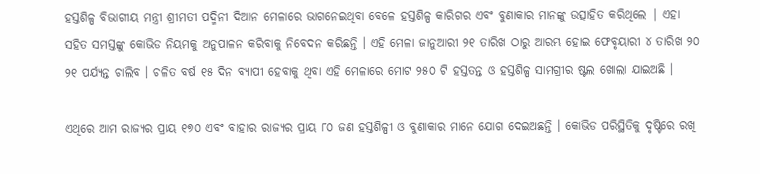ହସ୍ତଶିଳ୍ପ ବିଭାଗୀୟ ମନ୍ତ୍ରୀ ଶ୍ରୀମତୀ ପଦ୍ମିନୀ ଦିଆନ ମେଳାରେ ଭାଗନେଇଥିବା ବେଳେ ହସ୍ତଶିଳ୍ପ କାରିଗର ଏବଂ ବୁଣାକାର ମାନଙ୍କୁ ଉତ୍ସାହିତ କରିଥିଲେ | ଏହା ସହିତ ସମସ୍ତଙ୍କୁ କୋଭିଡ ନିୟମକୁ ଅନୁପାଳନ କରିବାକୁ ନିବେଦନ କରିଛନ୍ତି । ଏହି ମେଳା ଜାନୁଆରୀ ୨୧ ତାରିଖ ଠାରୁ ଆରମ୍ଭ ହୋଇ ଫେବୃୟାରୀ ୪ ତାରିଖ ୨୦ ୨୧ ପର୍ଯ୍ୟନ୍ତ ଚାଲିବ । ଚଳିତ ବର୍ଷ ୧୫ ଦିନ ବ୍ୟାପୀ ହେବାକୁ ଥିବା ଏହି ମେଳାରେ ମୋଟ ୨୫୦ ଟି ହସ୍ତତନ୍ତ ଓ ହସ୍ତଶିଳ୍ପ ସାମଗ୍ରୀର ଷ୍ଟଲ ଖୋଲା ଯାଇଅଛି ।

ଏଥିରେ ଆମ ରାଜ୍ୟର ପ୍ରାୟ ୧୭୦ ଏବଂ ବାହାର ରାଜ୍ୟର ପ୍ରାୟ ୮୦ ଜଣ ହସ୍ତଶିଳ୍ପୀ ଓ ବୁଣାକାର ମାନେ ଯୋଗ ଦେଇଅଛନ୍ତି । କୋଭିଡ ପରିସ୍ଥିତିକୁ ଦୃଷ୍ଟିରେ ରଖି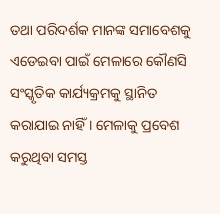ତଥା ପରିଦର୍ଶକ ମାନଙ୍କ ସମାବେଶକୁ ଏଡେଇବା ପାଇଁ ମେଳାରେ କୌଣସି ସଂସ୍କୃତିକ କାର୍ଯ୍ୟକ୍ରମକୁ ସ୍ଥାନିତ କରାଯାଇ ନାହିଁ । ମେଳାକୁ ପ୍ରବେଶ କରୁଥିବା ସମସ୍ତ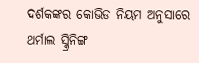ଦର୍ଶକଙ୍କର କୋଭିଡ ନିୟମ ଅନୁସାରେ ଥର୍ମାଲ ସ୍କ୍ରିନିଙ୍ଗ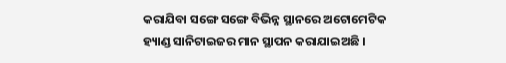କରାଯିବା ସଙ୍ଗେ ସଙ୍ଗେ ବିଭିନ୍ନ ସ୍ଥାନରେ ଅଟୋମେଟିକ ହ୍ୟାଣ୍ଡ ସାନିଟାଇଜର ମାନ ସ୍ଥାପନ କରାଯାଇଅଛି ।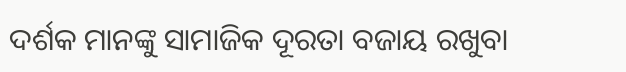ଦର୍ଶକ ମାନଙ୍କୁ ସାମାଜିକ ଦୂରତା ବଜାୟ ରଖୁବା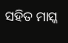ସହିତ ମାସ୍କ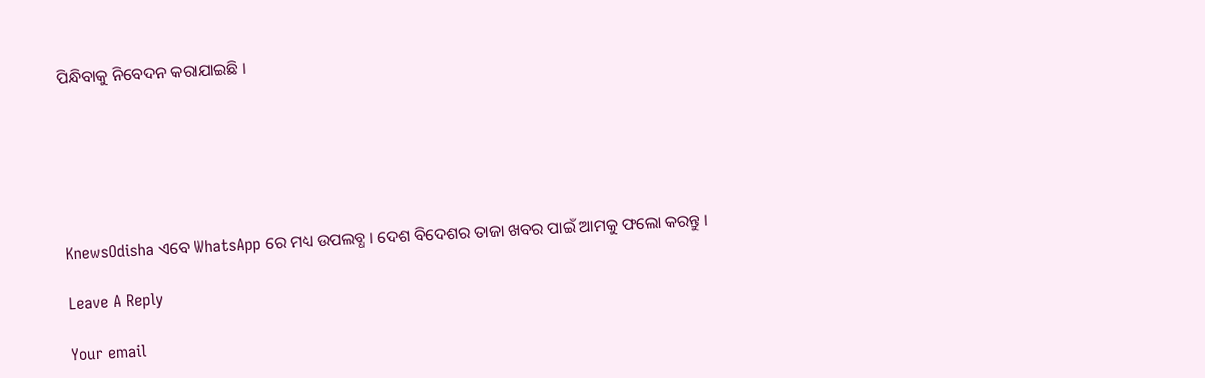ପିନ୍ଧିବାକୁ ନିବେଦନ କରାଯାଇଛି ।






KnewsOdisha ଏବେ WhatsApp ରେ ମଧ୍ୟ ଉପଲବ୍ଧ । ଦେଶ ବିଦେଶର ତାଜା ଖବର ପାଇଁ ଆମକୁ ଫଲୋ କରନ୍ତୁ ।

Leave A Reply

Your email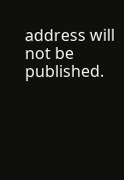address will not be published.